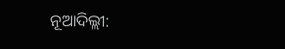ନୂଆଦିଲ୍ଲୀ: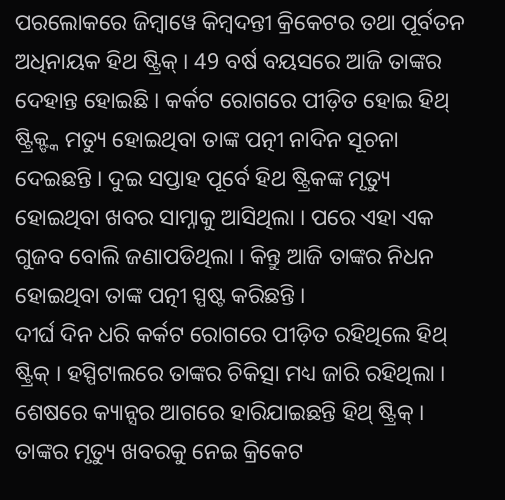ପରଲୋକରେ ଜିମ୍ବାୱେ କିମ୍ବଦନ୍ତୀ କ୍ରିକେଟର ତଥା ପୂର୍ବତନ ଅଧିନାୟକ ହିଥ ଷ୍ଟ୍ରିକ୍ । 49 ବର୍ଷ ବୟସରେ ଆଜି ତାଙ୍କର ଦେହାନ୍ତ ହୋଇଛି । କର୍କଟ ରୋଗରେ ପୀଡ଼ିତ ହୋଇ ହିଥ୍ ଷ୍ଟ୍ରିକ୍ଙ୍କ ମତ୍ୟୁ ହୋଇଥିବା ତାଙ୍କ ପତ୍ନୀ ନାଦିନ ସୂଚନା ଦେଇଛନ୍ତି । ଦୁଇ ସପ୍ତାହ ପୂର୍ବେ ହିଥ ଷ୍ଟ୍ରିକଙ୍କ ମୃତ୍ୟୁ ହୋଇଥିବା ଖବର ସାମ୍ନାକୁ ଆସିଥିଲା । ପରେ ଏହା ଏକ ଗୁଜବ ବୋଲି ଜଣାପଡିଥିଲା । କିନ୍ତୁ ଆଜି ତାଙ୍କର ନିଧନ ହୋଇଥିବା ତାଙ୍କ ପତ୍ନୀ ସ୍ପଷ୍ଟ କରିଛନ୍ତି ।
ଦୀର୍ଘ ଦିନ ଧରି କର୍କଟ ରୋଗରେ ପୀଡ଼ିତ ରହିଥିଲେ ହିଥ୍ ଷ୍ଟ୍ରିକ୍ । ହସ୍ପିଟାଲରେ ତାଙ୍କର ଚିକିତ୍ସା ମଧ୍ୟ ଜାରି ରହିଥିଲା । ଶେଷରେ କ୍ୟାନ୍ସର ଆଗରେ ହାରିଯାଇଛନ୍ତି ହିଥ୍ ଷ୍ଟ୍ରିକ୍ । ତାଙ୍କର ମୃତ୍ୟୁ ଖବରକୁ ନେଇ କ୍ରିକେଟ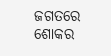ଜଗତରେ ଶୋକର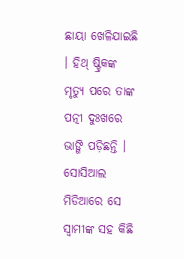ଛାୟା ଖେଳିଯାଇଛି । ହିଥ୍ ଷ୍ଟ୍ରିକଙ୍କ ମୃତ୍ୟୁ ପରେ ତାଙ୍କ ପତ୍ନୀ ଦୁଃଖରେ ଭାଙ୍ଗି ପଡ଼ିଛନ୍ତି । ସୋସିଆଲ ମିଡିଆରେ ସେ ସ୍ବାମୀଙ୍କ ସହ କିଛି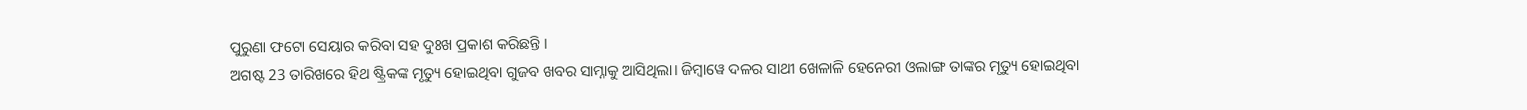ପୁରୁଣା ଫଟୋ ସେୟାର କରିବା ସହ ଦୁଃଖ ପ୍ରକାଶ କରିଛନ୍ତି ।
ଅଗଷ୍ଟ 23 ତାରିଖରେ ହିଥ ଷ୍ଟ୍ରିକଙ୍କ ମୃତ୍ୟୁ ହୋଇଥିବା ଗୁଜବ ଖବର ସାମ୍ନାକୁ ଆସିଥିଲା। ଜିମ୍ବାୱେ ଦଳର ସାଥୀ ଖେଳାଳି ହେନେରୀ ଓଲାଙ୍ଗ ତାଙ୍କର ମୃତ୍ୟୁ ହୋଇଥିବା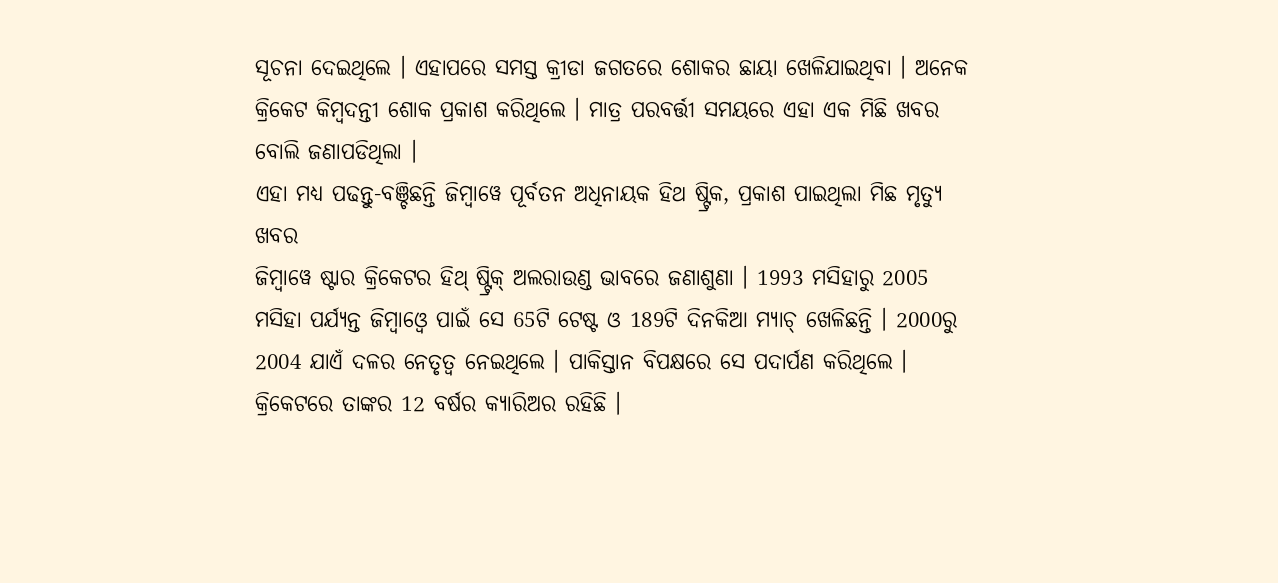ସୂଚନା ଦେଇଥିଲେ । ଏହାପରେ ସମସ୍ତ କ୍ରୀଡା ଜଗତରେ ଶୋକର ଛାୟା ଖେଳିଯାଇଥିବା । ଅନେକ କ୍ରିକେଟ କିମ୍ବଦନ୍ତୀ ଶୋକ ପ୍ରକାଶ କରିଥିଲେ । ମାତ୍ର ପରବର୍ତ୍ତୀ ସମୟରେ ଏହା ଏକ ମିଛି ଖବର ବୋଲି ଜଣାପଡିଥିଲା ।
ଏହା ମଧ୍ୟ ପଢନ୍ତୁ-ବଞ୍ଚିଛନ୍ତି ଜିମ୍ବାୱେ ପୂର୍ବତନ ଅଧିନାୟକ ହିଥ ଷ୍ଟ୍ରିକ, ପ୍ରକାଶ ପାଇଥିଲା ମିଛ ମୃତ୍ୟୁ ଖବର
ଜିମ୍ବାୱେ ଷ୍ଟାର କ୍ରିକେଟର ହିଥ୍ ଷ୍ଟ୍ରିକ୍ ଅଲରାଉଣ୍ଡ ଭାବରେ ଜଣାଶୁଣା । 1993 ମସିହାରୁ 2005 ମସିହା ପର୍ଯ୍ୟନ୍ତ ଜିମ୍ବାଓ୍ବେ ପାଇଁ ସେ 65ଟି ଟେଷ୍ଟ ଓ 189ଟି ଦିନକିଆ ମ୍ୟାଚ୍ ଖେଳିଛନ୍ତି । 2000ରୁ 2004 ଯାଏଁ ଦଳର ନେତୃତ୍ବ ନେଇଥିଲେ । ପାକିସ୍ତାନ ବିପକ୍ଷରେ ସେ ପଦାର୍ପଣ କରିଥିଲେ । କ୍ରିକେଟରେ ତାଙ୍କର 12 ବର୍ଷର କ୍ୟାରିଅର ରହିଛି ।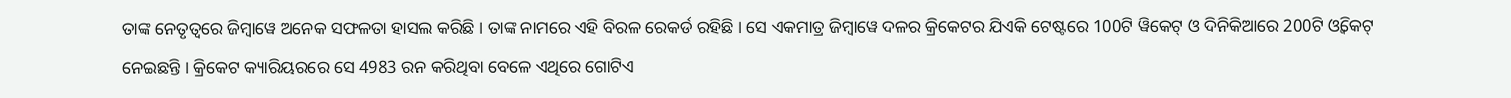ତାଙ୍କ ନେତୃତ୍ବରେ ଜିମ୍ବାୱେ ଅନେକ ସଫଳତା ହାସଲ କରିଛି । ତାଙ୍କ ନାମରେ ଏହି ବିରଳ ରେକର୍ଡ ରହିଛି । ସେ ଏକମାତ୍ର ଜିମ୍ବାୱେ ଦଳର କ୍ରିକେଟର ଯିଏକି ଟେଷ୍ଟରେ 100ଟି ୱିକେଟ୍ ଓ ଦିନିକିଆରେ 200ଟି ଓ୍ବିକେଟ୍ ନେଇଛନ୍ତି । କ୍ରିକେଟ କ୍ୟାରିୟରରେ ସେ 4983 ରନ କରିଥିବା ବେଳେ ଏଥିରେ ଗୋଟିଏ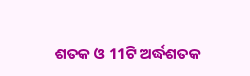ଶତକ ଓ 11ଟି ଅର୍ଦ୍ଧଶତକ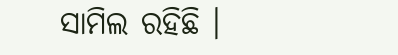ସାମିଲ ରହିଛି ।